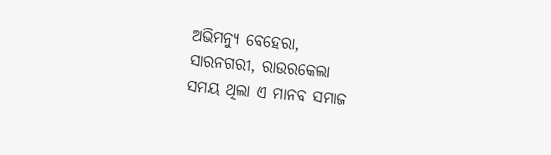ଅଭିମନ୍ୟୁ ବେହେରା,
ସାରନଗରୀ, ରାଉରକେଲା
ସମୟ ଥିଲା ଏ ମାନବ ସମାଜ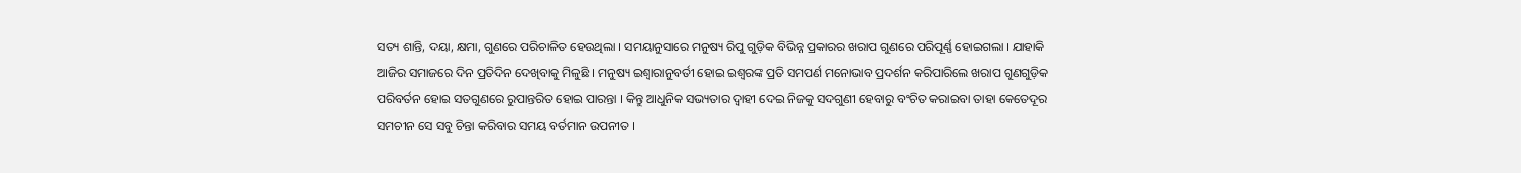ସତ୍ୟ ଶାନ୍ତି, ଦୟା, କ୍ଷମା, ଗୁଣରେ ପରିଚାଳିତ ହେଉଥିଲା । ସମୟାନୁସାରେ ମନୁଷ୍ୟ ରିପୁ ଗୁଡ଼ିକ ବିଭିନ୍ନ ପ୍ରକାରର ଖରାପ ଗୁଣରେ ପରିପୂର୍ଣ୍ଣ ହୋଇଗଲା । ଯାହାକି ଆଜିର ସମାଜରେ ଦିନ ପ୍ରତିଦିନ ଦେଖିବାକୁ ମିଳୁଛି । ମନୁଷ୍ୟ ଇଶ୍ୱାରାନୁବର୍ତୀ ହୋଇ ଇଶ୍ୱରଙ୍କ ପ୍ରତି ସମପର୍ଣ ମନୋଭାବ ପ୍ରଦର୍ଶନ କରିପାରିଲେ ଖରାପ ଗୁଣଗୁଡ଼ିକ ପରିବର୍ତନ ହୋଇ ସତଗୁଣରେ ରୁପାନ୍ତରିତ ହୋଇ ପାରନ୍ତା । କିନ୍ତୁ ଆଧୁନିକ ସଭ୍ୟତାର ଦ୍ୱାହୀ ଦେଇ ନିଜକୁ ସଦଗୁଣୀ ହେବାରୁ ବଂଚିତ କରାଇବା ତାହା କେତେଦୂର ସମଚୀନ ସେ ସବୁ ଚିନ୍ତା କରିବାର ସମୟ ବର୍ତମାନ ଉପନୀତ ।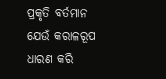ପ୍ରକୃତି ବର୍ତମାନ ଯେଉଁ କରାଳରୂପ ଧାରଣ କରି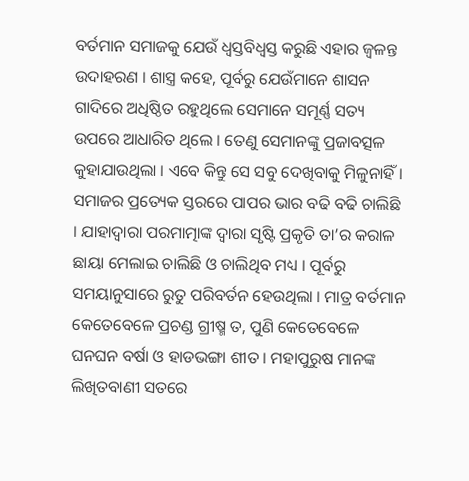ବର୍ତମାନ ସମାଜକୁ ଯେଉଁ ଧ୍ୱସ୍ତବିଧ୍ୱସ୍ତ କରୁଛି ଏହାର ଜ୍ୱଳନ୍ତ ଉଦାହରଣ । ଶାସ୍ତ୍ର କହେ, ପୂର୍ବରୁ ଯେଉଁମାନେ ଶାସନ ଗାଦିରେ ଅଧିଷ୍ଠିତ ରହୁଥିଲେ ସେମାନେ ସମୂର୍ଣ୍ଣ ସତ୍ୟ ଉପରେ ଆଧାରିତ ଥିଲେ । ତେଣୁ ସେମାନଙ୍କୁ ପ୍ରଜାବତ୍ସଳ କୁହାଯାଉଥିଲା । ଏବେ କିନ୍ତୁ ସେ ସବୁ ଦେଖିବାକୁ ମିଳୁନାହିଁ । ସମାଜର ପ୍ରତ୍ୟେକ ସ୍ତରରେ ପାପର ଭାର ବଢି ବଢି ଚାଲିଛି । ଯାହାଦ୍ୱାରା ପରମାତ୍ମାଙ୍କ ଦ୍ୱାରା ସୃଷ୍ଟି ପ୍ରକୃତି ତା’ର କରାଳ ଛାୟା ମେଲାଇ ଚାଲିଛି ଓ ଚାଲିଥିବ ମଧ୍ୟ । ପୂର୍ବରୁ ସମୟାନୁସାରେ ରୁତୁ ପରିବର୍ତନ ହେଉଥିଲା । ମାତ୍ର ବର୍ତମାନ କେତେବେଳେ ପ୍ରଚଣ୍ଡ ଗ୍ରୀଷ୍ମ ତ, ପୁଣି କେତେବେଳେ ଘନଘନ ବର୍ଷା ଓ ହାଡଭଙ୍ଗା ଶୀତ । ମହାପୁରୁଷ ମାନଙ୍କ ଲିଖିତବାଣୀ ସତରେ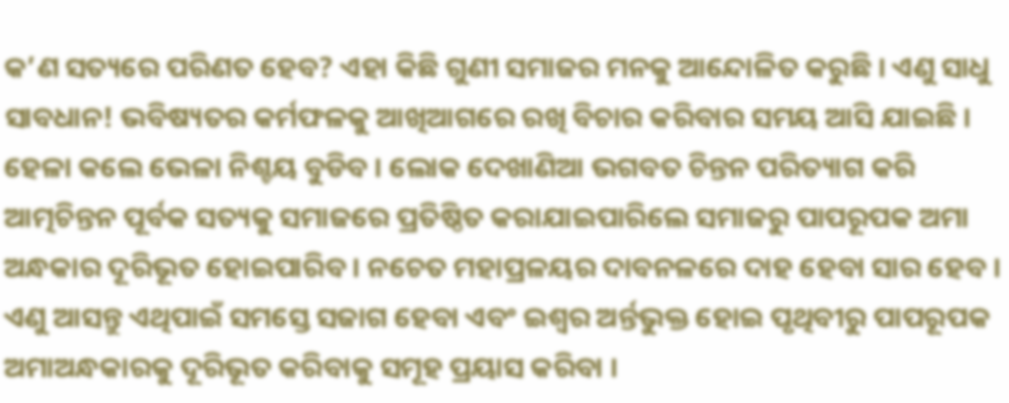କ’ଣ ସତ୍ୟରେ ପରିଣତ ହେବ? ଏହା କିଛି ଗୁଣୀ ସମାଜର ମନକୁ ଆନ୍ଦୋଳିତ କରୁଛି । ଏଣୁ ସାଧୁ ସାବଧାନ! ଭବିଷ୍ୟତର କର୍ମଫଳକୁ ଆଖିଆଗରେ ରଖି ବିଚାର କରିବାର ସମୟ ଆସି ଯାଇଛି । ହେଳା କଲେ ଭେଳା ନିଶ୍ଚୟ ବୁଡିବ । ଲୋକ ଦେଖାଣିଆ ଭଗବତ ଚିନ୍ତନ ପରିତ୍ୟାଗ କରି ଆତ୍ମଚିନ୍ତନ ପୂର୍ବକ ସତ୍ୟକୁ ସମାଜରେ ପ୍ରତିଷ୍ଠିତ କରାଯାଇପାରିଲେ ସମାଜରୁ ପାପରୂପକ ଅମା ଅନ୍ଧକାର ଦୂରିଭୂତ ହୋଇପାରିବ । ନଚେତ ମହାପ୍ରଳୟର ଦାବନଳରେ ଦାହ ହେବା ସାର ହେବ । ଏଣୁ ଆସନ୍ତୁ ଏଥିପାଇଁ ସମସ୍ତେ ସଜାଗ ହେବା ଏବଂ ଇଶ୍ୱର ଅର୍ନ୍ତଭୁକ୍ତ ହୋଇ ପୃଥିବୀରୁ ପାପରୂପକ ଅମାଅନ୍ଧକାରକୁ ଦୂରିଭୂତ କରିବାକୁ ସମୂହ ପ୍ରୟାସ କରିବା ।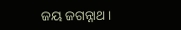ଜୟ ଜଗନ୍ନାଥ ।